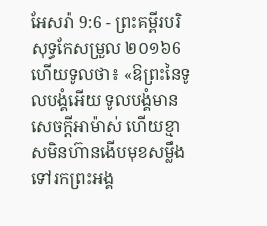អែសរ៉ា 9:6 - ព្រះគម្ពីរបរិសុទ្ធកែសម្រួល ២០១៦6 ហើយទូលថា៖ «ឱព្រះនៃទូលបង្គំអើយ ទូលបង្គំមានសេចក្ដីអាម៉ាស់ ហើយខ្មាសមិនហ៊ានងើបមុខសម្លឹងទៅរកព្រះអង្គ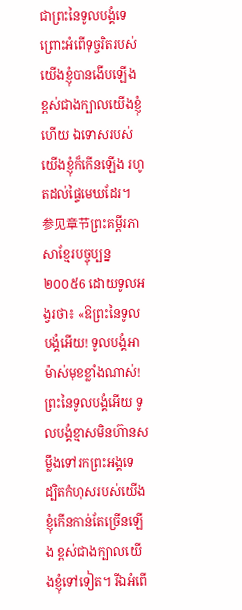ជាព្រះនៃទូលបង្គំទេ ព្រោះអំពើទុច្ចរិតរបស់យើងខ្ញុំបានងើបឡើង ខ្ពស់ជាងក្បាលយើងខ្ញុំហើយ ឯទោសរបស់យើងខ្ញុំក៏កើនឡើង រហូតដល់ផ្ទៃមេឃដែរ។ 参见章节ព្រះគម្ពីរភាសាខ្មែរបច្ចុប្បន្ន ២០០៥6 ដោយទូលអង្វរថា៖ «ឱព្រះនៃទូលបង្គំអើយ! ទូលបង្គំអាម៉ាស់មុខខ្លាំងណាស់! ព្រះនៃទូលបង្គំអើយ ទូលបង្គំខ្មាសមិនហ៊ានសម្លឹងទៅរកព្រះអង្គទេ ដ្បិតកំហុសរបស់យើងខ្ញុំកើនកាន់តែច្រើនឡើង ខ្ពស់ជាងក្បាលយើងខ្ញុំទៅទៀត។ រីឯអំពើ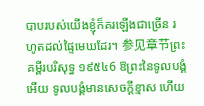បាបរបស់យើងខ្ញុំក៏គរឡើងជាច្រើន រហូតដល់ផ្ទៃមេឃដែរ។ 参见章节ព្រះគម្ពីរបរិសុទ្ធ ១៩៥៤6 ឱព្រះនៃទូលបង្គំអើយ ទូលបង្គំមានសេចក្ដីខ្មាស ហើយ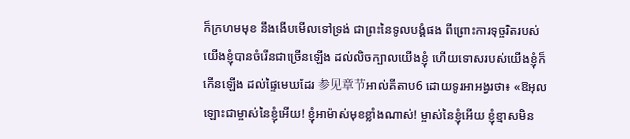ក៏ក្រហមមុខ នឹងងើបមើលទៅទ្រង់ ជាព្រះនៃទូលបង្គំផង ពីព្រោះការទុច្ចរិតរបស់យើងខ្ញុំបានចំរើនជាច្រើនឡើង ដល់លិចក្បាលយើងខ្ញុំ ហើយទោសរបស់យើងខ្ញុំក៏កើនឡើង ដល់ផ្ទៃមេឃដែរ 参见章节អាល់គីតាប6 ដោយទូរអាអង្វរថា៖ «ឱអុលឡោះជាម្ចាស់នៃខ្ញុំអើយ! ខ្ញុំអាម៉ាស់មុខខ្លាំងណាស់! ម្ចាស់នៃខ្ញុំអើយ ខ្ញុំខ្មាសមិន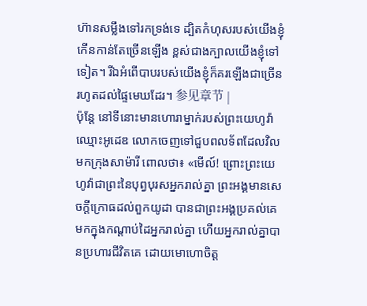ហ៊ានសម្លឹងទៅរកទ្រង់ទេ ដ្បិតកំហុសរបស់យើងខ្ញុំកើនកាន់តែច្រើនឡើង ខ្ពស់ជាងក្បាលយើងខ្ញុំទៅទៀត។ រីឯអំពើបាបរបស់យើងខ្ញុំក៏គរឡើងជាច្រើន រហូតដល់ផ្ទៃមេឃដែរ។ 参见章节 |
ប៉ុន្តែ នៅទីនោះមានហោរាម្នាក់របស់ព្រះយេហូវ៉ា ឈ្មោះអូដេឌ លោកចេញទៅជួបពលទ័ពដែលវិលមកក្រុងសាម៉ារី ពោលថា៖ «មើល៍! ព្រោះព្រះយេហូវ៉ាជាព្រះនៃបុព្វបុរសអ្នករាល់គ្នា ព្រះអង្គមានសេចក្ដីក្រោធដល់ពួកយូដា បានជាព្រះអង្គប្រគល់គេមកក្នុងកណ្ដាប់ដៃអ្នករាល់គ្នា ហើយអ្នករាល់គ្នាបានប្រហារជីវិតគេ ដោយមោហោចិត្ត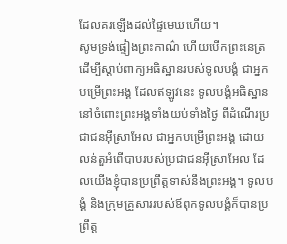ដែលគរឡើងដល់ផ្ទៃមេឃហើយ។
សូមទ្រង់ផ្ទៀងព្រះកាណ៌ ហើយបើកព្រះនេត្រ ដើម្បីស្តាប់ពាក្យអធិស្ឋានរបស់ទូលបង្គំ ជាអ្នកបម្រើព្រះអង្គ ដែលឥឡូវនេះ ទូលបង្គំអធិស្ឋាននៅចំពោះព្រះអង្គទាំងយប់ទាំងថ្ងៃ ពីដំណើរប្រជាជនអ៊ីស្រាអែល ជាអ្នកបម្រើព្រះអង្គ ដោយលន់តួអំពើបាបរបស់ប្រជាជនអ៊ីស្រាអែល ដែលយើងខ្ញុំបានប្រព្រឹត្តទាស់នឹងព្រះអង្គ។ ទូលបង្គំ និងក្រុមគ្រួសាររបស់ឪពុកទូលបង្គំក៏បានប្រព្រឹត្ត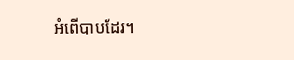អំពើបាបដែរ។